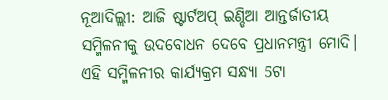ନୂଆଦିଲ୍ଲୀ: ଆଜି ଷ୍ଟାର୍ଟଅପ୍ ଇଣ୍ଡିଆ ଆନ୍ତର୍ଜାତୀୟ ସମ୍ମିଳନୀକୁ ଉଦବୋଧନ ଦେବେ ପ୍ରଧାନମନ୍ତ୍ରୀ ମୋଦି। ଏହି ସମ୍ମିଳନୀର କାର୍ଯ୍ୟକ୍ରମ ସନ୍ଧ୍ୟା 5ଟା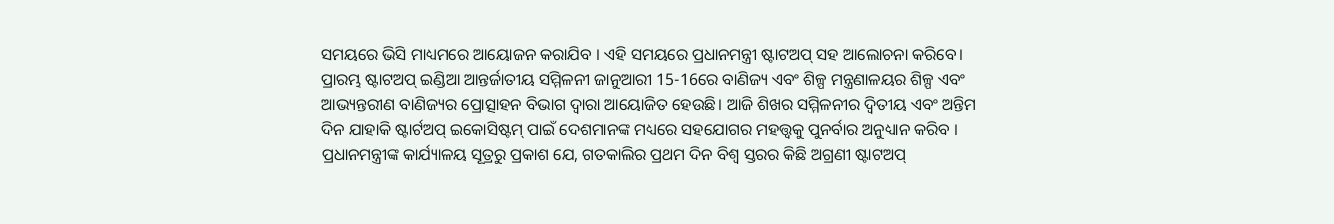ସମୟରେ ଭିସି ମାଧ୍ୟମରେ ଆୟୋଜନ କରାଯିବ । ଏହି ସମୟରେ ପ୍ରଧାନମନ୍ତ୍ରୀ ଷ୍ଟାଟଅପ୍ ସହ ଆଲୋଚନା କରିବେ।
ପ୍ରାରମ୍ଭ ଷ୍ଟାଟଅପ୍ ଇଣ୍ଡିଆ ଆନ୍ତର୍ଜାତୀୟ ସମ୍ମିଳନୀ ଜାନୁଆରୀ 15-16ରେ ବାଣିଜ୍ୟ ଏବଂ ଶିଳ୍ପ ମନ୍ତ୍ରଣାଳୟର ଶିଳ୍ପ ଏବଂ ଆଭ୍ୟନ୍ତରୀଣ ବାଣିଜ୍ୟର ପ୍ରୋତ୍ସାହନ ବିଭାଗ ଦ୍ବାରା ଆୟୋଜିତ ହେଉଛି। ଆଜି ଶିଖର ସମ୍ମିଳନୀର ଦ୍ବିତୀୟ ଏବଂ ଅନ୍ତିମ ଦିନ ଯାହାକି ଷ୍ଟାର୍ଟଅପ୍ ଇକୋସିଷ୍ଟମ୍ ପାଇଁ ଦେଶମାନଙ୍କ ମଧ୍ୟରେ ସହଯୋଗର ମହତ୍ତ୍ବକୁ ପୁନର୍ବାର ଅନୁଧ୍ୟାନ କରିବ ।
ପ୍ରଧାନମନ୍ତ୍ରୀଙ୍କ କାର୍ଯ୍ୟାଳୟ ସୂତ୍ରରୁ ପ୍ରକାଶ ଯେ, ଗତକାଲିର ପ୍ରଥମ ଦିନ ବିଶ୍ବ ସ୍ତରର କିଛି ଅଗ୍ରଣୀ ଷ୍ଟାଟଅପ୍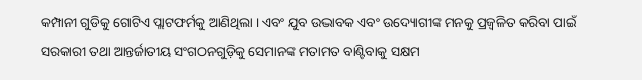କମ୍ପାନୀ ଗୁଡିକୁ ଗୋଟିଏ ପ୍ଲାଟଫର୍ମକୁ ଆଣିଥିଲା । ଏବଂ ଯୁବ ଉଦ୍ଭାବକ ଏବଂ ଉଦ୍ୟୋଗୀଙ୍କ ମନକୁ ପ୍ରଜ୍ବଳିତ କରିବା ପାଇଁ ସରକାରୀ ତଥା ଆନ୍ତର୍ଜାତୀୟ ସଂଗଠନଗୁଡ଼ିକୁ ସେମାନଙ୍କ ମତାମତ ବାଣ୍ଟିବାକୁ ସକ୍ଷମ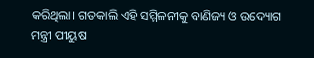କରିଥିଲା। ଗତକାଲି ଏହି ସମ୍ମିଳନୀକୁ ବାଣିଜ୍ୟ ଓ ଉଦ୍ୟୋଗ ମନ୍ତ୍ରୀ ପୀୟୁଷ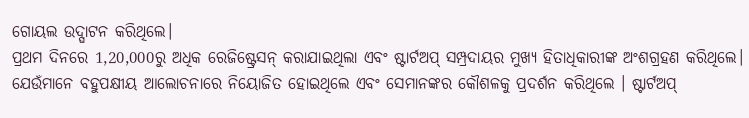ଗୋୟଲ ଉଦ୍ଘାଟନ କରିଥିଲେ।
ପ୍ରଥମ ଦିନରେ 1,20,000ରୁ ଅଧିକ ରେଜିଷ୍ଟ୍ରେସନ୍ କରାଯାଇଥିଲା ଏବଂ ଷ୍ଟାର୍ଟଅପ୍ ସମ୍ପ୍ରଦାୟର ମୁଖ୍ୟ ହିତାଧିକାରୀଙ୍କ ଅଂଶଗ୍ରହଣ କରିଥିଲେ। ଯେଉଁମାନେ ବହୁପକ୍ଷୀୟ ଆଲୋଚନାରେ ନିୟୋଜିତ ହୋଇଥିଲେ ଏବଂ ସେମାନଙ୍କର କୌଶଳକୁ ପ୍ରଦର୍ଶନ କରିଥିଲେ । ଷ୍ଟାର୍ଟଅପ୍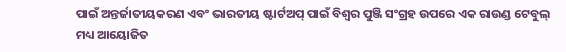ପାଇଁ ଅନ୍ତର୍ଜାତୀୟକରଣ ଏବଂ ଭାରତୀୟ ଷ୍ଟାର୍ଟଅପ୍ ପାଇଁ ବିଶ୍ବର ପୁଞ୍ଜି ସଂଗ୍ରହ ଉପରେ ଏକ ରାଉଣ୍ଡ ଟେବୁଲ୍ ମଧ୍ୟ ଆୟୋଜିତ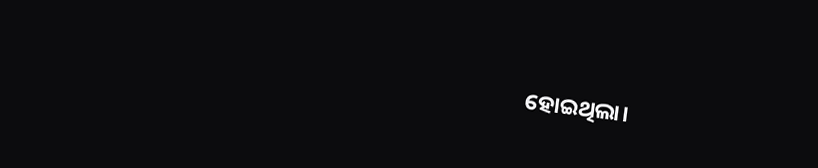ହୋଇଥିଲା।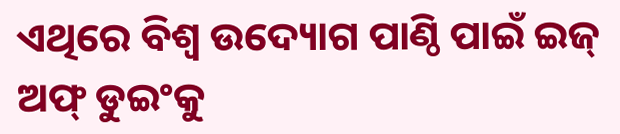ଏଥିରେ ବିଶ୍ବ ଉଦ୍ୟୋଗ ପାଣ୍ଠି ପାଇଁ ଇଜ୍ ଅଫ୍ ଡୁଇଂକୁ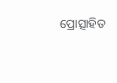ପ୍ରୋତ୍ସାହିତ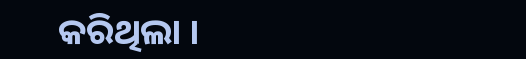କରିଥିଲା ।